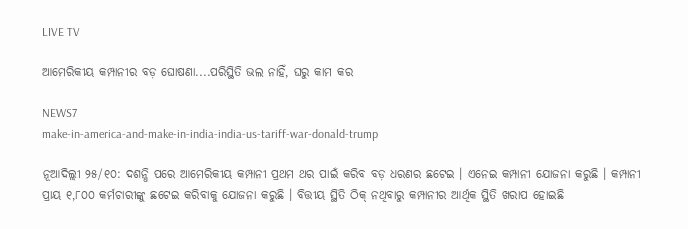LIVE TV

ଆମେରିକୀୟ କମ୍ପାନୀର ବଡ଼ ଘୋଷଣା....ପରିସ୍ଥିତି ଭଲ ନାହିଁ, ଘରୁ କାମ କର

NEWS7
make-in-america-and-make-in-india-india-us-tariff-war-donald-trump

ନୂଆଦିଲ୍ଲୀ ୨୫/୧୦: ଦଶନ୍ଧି ପରେ ଆମେରିକୀୟ କମ୍ପାନୀ ପ୍ରଥମ ଥର ପାଇଁ କରିବ ବଡ଼ ଧରଣର ଛଟେଇ । ଏନେଇ କମ୍ପାନୀ ଯୋଜନା କରୁଛି । କମ୍ପାନୀ ପ୍ରାୟ ୧,୮୦୦ କର୍ମଚାରୀଙ୍କୁ ଛଟେଇ କରିବାକୁ ଯୋଜନା କରୁଛି । ବିତ୍ତୀୟ ସ୍ଥିତି ଠିକ୍ ନଥିବାରୁ କମ୍ପାନୀର ଆର୍ଥିକ ସ୍ଥିତି ଖରାପ ହୋଇଛି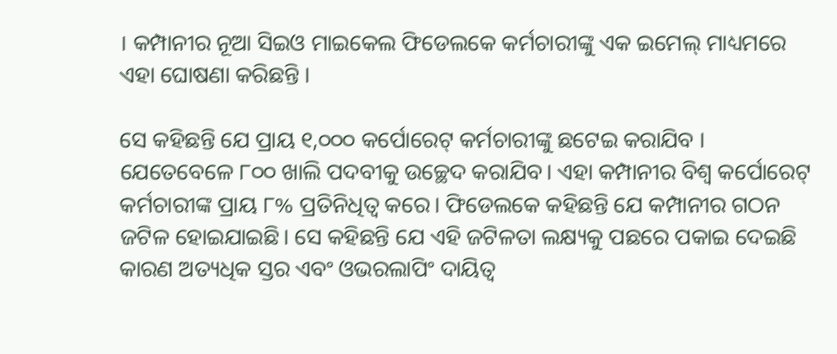। କମ୍ପାନୀର ନୂଆ ସିଇଓ ମାଇକେଲ ଫିଡେଲକେ କର୍ମଚାରୀଙ୍କୁ ଏକ ଇମେଲ୍ ମାଧ୍ୟମରେ ଏହା ଘୋଷଣା କରିଛନ୍ତି ।

ସେ କହିଛନ୍ତି ଯେ ପ୍ରାୟ ୧,୦୦୦ କର୍ପୋରେଟ୍ କର୍ମଚାରୀଙ୍କୁ ଛଟେଇ କରାଯିବ । ଯେତେବେଳେ ୮୦୦ ଖାଲି ପଦବୀକୁ ଉଚ୍ଛେଦ କରାଯିବ। ଏହା କମ୍ପାନୀର ବିଶ୍ୱ କର୍ପୋରେଟ୍ କର୍ମଚାରୀଙ୍କ ପ୍ରାୟ ୮% ପ୍ରତିନିଧିତ୍ୱ କରେ। ଫିଡେଲକେ କହିଛନ୍ତି ଯେ କମ୍ପାନୀର ଗଠନ ଜଟିଳ ହୋଇଯାଇଛି। ସେ କହିଛନ୍ତି ଯେ ଏହି ଜଟିଳତା ଲକ୍ଷ୍ୟକୁ ପଛରେ ପକାଇ ଦେଇଛି କାରଣ ଅତ୍ୟଧିକ ସ୍ତର ଏବଂ ଓଭରଲାପିଂ ଦାୟିତ୍ୱ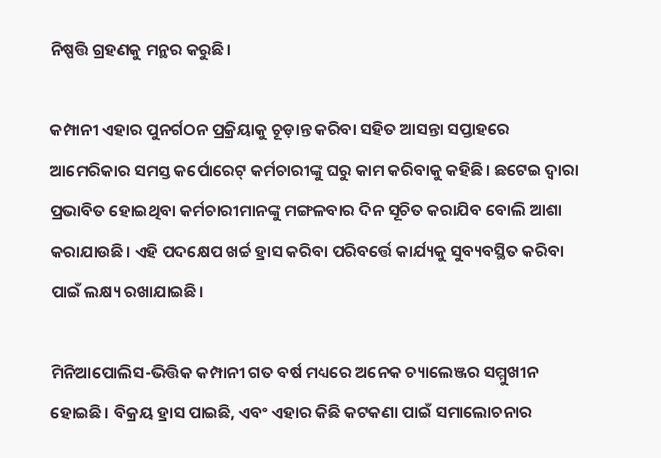ନିଷ୍ପତ୍ତି ଗ୍ରହଣକୁ ମନ୍ଥର କରୁଛି।

କମ୍ପାନୀ ଏହାର ପୁନର୍ଗଠନ ପ୍ରକ୍ରିୟାକୁ ଚୂଡ଼ାନ୍ତ କରିବା ସହିତ ଆସନ୍ତା ସପ୍ତାହରେ ଆମେରିକାର ସମସ୍ତ କର୍ପୋରେଟ୍ କର୍ମଚାରୀଙ୍କୁ ଘରୁ କାମ କରିବାକୁ କହିଛି। ଛଟେଇ ଦ୍ୱାରା ପ୍ରଭାବିତ ହୋଇଥିବା କର୍ମଚାରୀମାନଙ୍କୁ ମଙ୍ଗଳବାର ଦିନ ସୂଚିତ କରାଯିବ ବୋଲି ଆଶା କରାଯାଉଛି। ଏହି ପଦକ୍ଷେପ ଖର୍ଚ୍ଚ ହ୍ରାସ କରିବା ପରିବର୍ତ୍ତେ କାର୍ଯ୍ୟକୁ ସୁବ୍ୟବସ୍ଥିତ କରିବା ପାଇଁ ଲକ୍ଷ୍ୟ ରଖାଯାଇଛି।

ମିନିଆପୋଲିସ-ଭିତ୍ତିକ କମ୍ପାନୀ ଗତ ବର୍ଷ ମଧ୍ୟରେ ଅନେକ ଚ୍ୟାଲେଞ୍ଜର ସମ୍ମୁଖୀନ ହୋଇଛି। ବିକ୍ରୟ ହ୍ରାସ ପାଇଛି, ଏବଂ ଏହାର କିଛି କଟକଣା ପାଇଁ ସମାଲୋଚନାର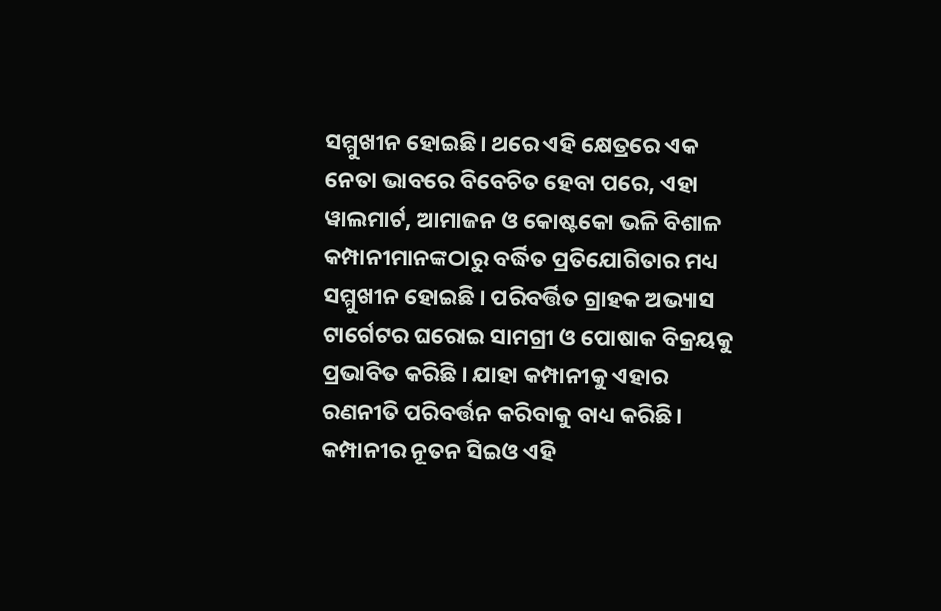ସମ୍ମୁଖୀନ ହୋଇଛି। ଥରେ ଏହି କ୍ଷେତ୍ରରେ ଏକ ନେତା ଭାବରେ ବିବେଚିତ ହେବା ପରେ, ଏହା ୱାଲମାର୍ଟ, ଆମାଜନ ଓ କୋଷ୍ଟକୋ ଭଳି ବିଶାଳ କମ୍ପାନୀମାନଙ୍କଠାରୁ ବର୍ଦ୍ଧିତ ପ୍ରତିଯୋଗିତାର ମଧ୍ୟ ସମ୍ମୁଖୀନ ହୋଇଛି । ପରିବର୍ତ୍ତିତ ଗ୍ରାହକ ଅଭ୍ୟାସ ଟାର୍ଗେଟର ଘରୋଇ ସାମଗ୍ରୀ ଓ ପୋଷାକ ବିକ୍ରୟକୁ ପ୍ରଭାବିତ କରିଛି । ଯାହା କମ୍ପାନୀକୁ ଏହାର ରଣନୀତି ପରିବର୍ତ୍ତନ କରିବାକୁ ବାଧ୍ୟ କରିଛି। କମ୍ପାନୀର ନୂତନ ସିଇଓ ଏହି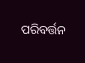ପରିବର୍ତ୍ତନ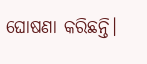ଘୋଷଣା କରିଛନ୍ତି।